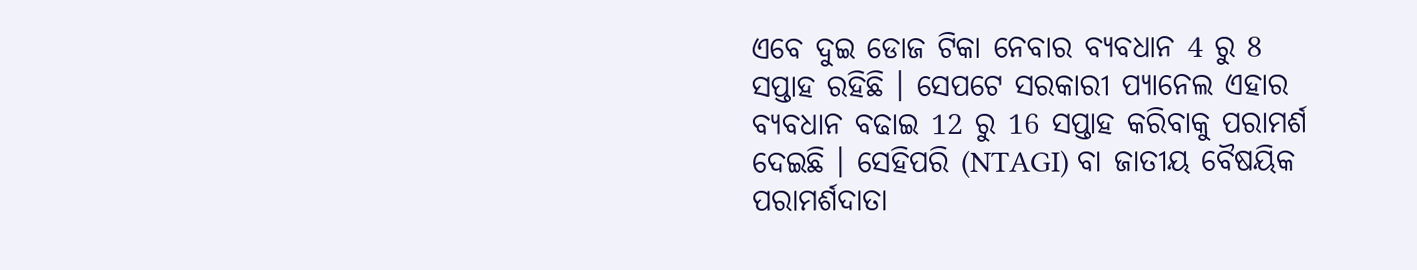ଏବେ ଦୁଇ ଡୋଜ ଟିକା ନେବାର ବ୍ୟବଧାନ 4 ରୁ 8 ସପ୍ତାହ ରହିଛି । ସେପଟେ ସରକାରୀ ପ୍ୟାନେଲ ଏହାର ବ୍ୟବଧାନ ବଢାଇ 12 ରୁ 16 ସପ୍ତାହ କରିବାକୁ ପରାମର୍ଶ ଦେଇଛି । ସେହିପରି (NTAGI) ବା ଜାତୀୟ ବୈଷୟିକ ପରାମର୍ଶଦାତା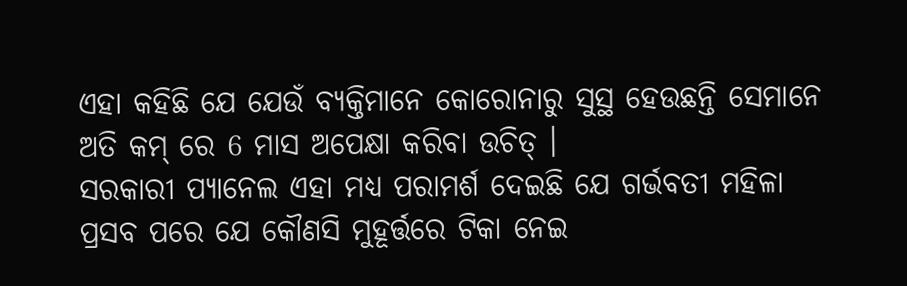ଏହା କହିଛି ଯେ ଯେଉଁ ବ୍ୟକ୍ତିମାନେ କୋରୋନାରୁ ସୁସ୍ଥ ହେଉଛନ୍ତି ସେମାନେ ଅତି କମ୍ ରେ 6 ମାସ ଅପେକ୍ଷା କରିବା ଉଚିତ୍ ।
ସରକାରୀ ପ୍ୟାନେଲ ଏହା ମଧ୍ୟ ପରାମର୍ଶ ଦେଇଛି ଯେ ଗର୍ଭବତୀ ମହିଳା ପ୍ରସବ ପରେ ଯେ କୌଣସି ମୁହୂର୍ତ୍ତରେ ଟିକା ନେଇ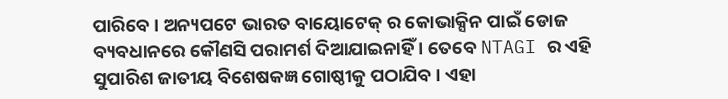ପାରିବେ । ଅନ୍ୟପଟେ ଭାରତ ବାୟୋଟେକ୍ ର କୋଭାକ୍ସିନ ପାଇଁ ଡୋଜ ବ୍ୟବଧାନରେ କୌଣସି ପରାମର୍ଶ ଦିଆଯାଇନାହିଁ । ତେବେ NTAGI ର ଏହି ସୁପାରିଶ ଜାତୀୟ ବିଶେଷକଜ୍ଞ ଗୋଷ୍ଠୀକୁ ପଠାଯିବ । ଏହା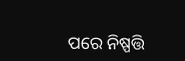ପରେ ନିଷ୍ପତ୍ତି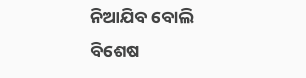ନିଆଯିବ ବୋଲି ବିଶେଷ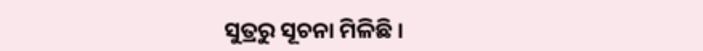ସୁତ୍ରରୁ ସୂଚନା ମିଳିଛି ।